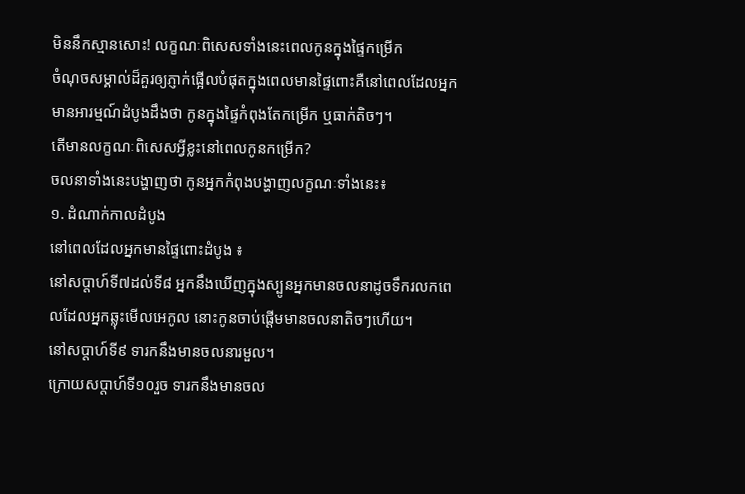មិននឹកស្មានសោះ! លក្ខណៈពិសេសទាំងនេះពេលកូនក្នុងផ្ទៃកម្រើក
ចំណុចសម្គាល់ដ៏គួរឲ្យភ្ញាក់ផ្អើលបំផុតក្នុងពេលមានផ្ទៃពោះគឺនៅពេលដែលអ្នកមានអារម្មណ៍ដំបូងដឹងថា កូនក្នុងផ្ទៃកំពុងតែកម្រើក ឬធាក់តិចៗ។
តើមានលក្ខណៈពិសេសអ្វីខ្លះនៅពេលកូនកម្រើក?
ចលនាទាំងនេះបង្ហាញថា កូនអ្នកកំពុងបង្ហាញលក្ខណៈទាំងនេះ៖
១. ដំណាក់កាលដំបូង
នៅពេលដែលអ្នកមានផ្ទៃពោះដំបូង ៖
នៅសប្តាហ៍ទី៧ដល់ទី៨ អ្នកនឹងឃើញក្នុងស្បូនអ្នកមានចលនាដូចទឹករលកពេលដែលអ្នកឆ្លុះមើលអេកូល នោះកូនចាប់ផ្តើមមានចលនាតិចៗហើយ។
នៅសប្តាហ៍ទី៩ ទារកនឹងមានចលនារមួល។
ក្រោយសប្តាហ៍ទី១០រួច ទារកនឹងមានចល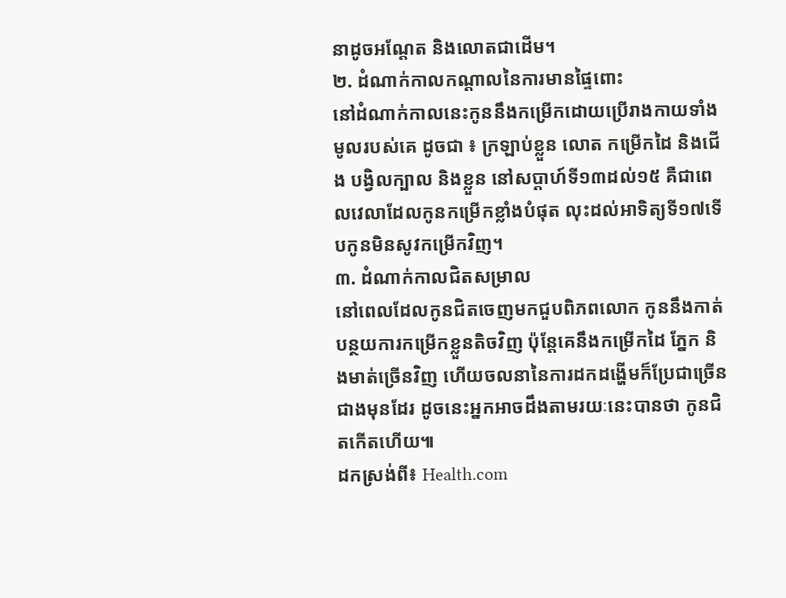នាដូចអណ្តែត និងលោតជាដើម។
២. ដំណាក់កាលកណ្តាលនៃការមានផ្ទៃពោះ
នៅដំណាក់កាលនេះកូននឹងកម្រើកដោយប្រើរាងកាយទាំងមូលរបស់គេ ដូចជា ៖ ក្រឡាប់ខ្លួន លោត កម្រើកដៃ និងជើង បង្វិលក្បាល និងខ្លួន នៅសប្តាហ៍ទី១៣ដល់១៥ គឺជាពេលវេលាដែលកូនកម្រើកខ្លាំងបំផុត លុះដល់អាទិត្យទី១៧ទើបកូនមិនសូវកម្រើកវិញ។
៣. ដំណាក់កាលជិតសម្រាល
នៅពេលដែលកូនជិតចេញមកជួបពិភពលោក កូននឹងកាត់បន្ថយការកម្រើកខ្លួនតិចវិញ ប៉ុន្តែគេនឹងកម្រើកដៃ ភ្នែក និងមាត់ច្រើនវិញ ហើយចលនានៃការដកដង្ហើមក៏ប្រែជាច្រើនជាងមុនដែរ ដូចនេះអ្នកអាចដឹងតាមរយៈនេះបានថា កូនជិតកើតហើយ៕
ដកស្រង់ពី៖ Health.com